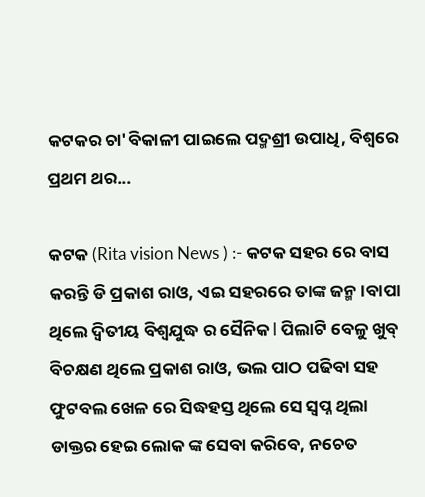କଟକର ଚା'ବିକାଳୀ ପାଇଲେ ପଦ୍ମଶ୍ରୀ ଉପାଧି, ବିଶ୍ୱରେ ପ୍ରଥମ ଥର...

କଟକ (Rita vision News ) :- କଟକ ସହର ରେ ବାସ କରନ୍ତି ଡି ପ୍ରକାଶ ରାଓ, ଏଇ ସହରରେ ତାଙ୍କ ଜନ୍ମ।ବାପା ଥିଲେ ଦ୍ୱିତୀୟ ବିଶ୍ଵଯୁଦ୍ଧ ର ସୈନିକ l ପିଲାଟି ବେଳୁ ଖୁବ୍ ବିଚକ୍ଷଣ ଥିଲେ ପ୍ରକାଶ ରାଓ, ଭଲ ପାଠ ପଢିବା ସହ ଫୁଟବଲ ଖେଳ ରେ ସିଦ୍ଧହସ୍ତ ଥିଲେ ସେ ସ୍ୱପ୍ନ ଥିଲା ଡାକ୍ତର ହେଇ ଲୋକ ଙ୍କ ସେବା କରିବେ, ନଚେତ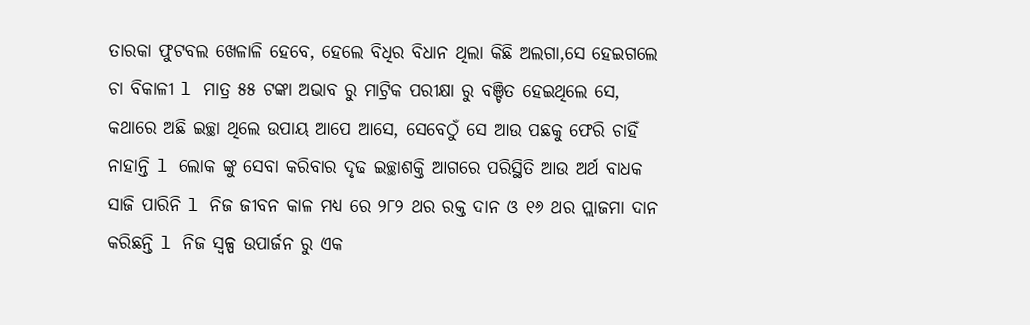ତାରକା ଫୁଟବଲ ଖେଳାଳି ହେବେ, ହେଲେ ବିଧିର ବିଧାନ ଥିଲା କିଛି ଅଲଗା,ସେ ହେଇଗଲେ ଚା ବିକାଳୀ l ମାତ୍ର ୫୫ ଟଙ୍କା ଅଭାବ ରୁ ମାଟ୍ରିକ ପରୀକ୍ଷା ରୁ ବଞ୍ଚିତ ହେଇଥିଲେ ସେ, କଥାରେ ଅଛି ଇଚ୍ଛା ଥିଲେ ଉପାୟ ଆପେ ଆସେ, ସେବେଠୁଁ ସେ ଆଉ ପଛକୁ ଫେରି ଚାହିଁ ନାହାନ୍ତି l ଲୋକ ଙ୍କୁ ସେବା କରିବାର ଦୃଢ ଇଚ୍ଛାଶକ୍ତି ଆଗରେ ପରିସ୍ଥିତି ଆଉ ଅର୍ଥ ବାଧକ ସାଜି ପାରିନି l ନିଜ ଜୀବନ କାଳ ମଧ୍ୟ ରେ ୨୮୨ ଥର ରକ୍ତ ଦାନ ଓ ୧୬ ଥର ପ୍ଲାଜମା ଦାନ କରିଛନ୍ତି l ନିଜ ସ୍ଵଳ୍ପ ଉପାର୍ଜନ ରୁ ଏକ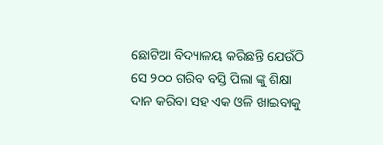ଛୋଟିଆ ବିଦ୍ୟାଳୟ କରିଛନ୍ତି ଯେଉଁଠି ସେ ୨୦୦ ଗରିବ ବସ୍ତି ପିଲା ଙ୍କୁ ଶିକ୍ଷା ଦାନ କରିବା ସହ ଏକ ଓଳି ଖାଇବାକୁ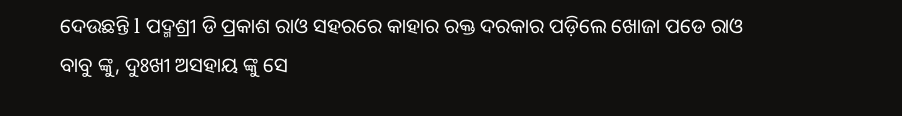ଦେଉଛନ୍ତି l ପଦ୍ମଶ୍ରୀ ଡି ପ୍ରକାଶ ରାଓ ସହରରେ କାହାର ରକ୍ତ ଦରକାର ପଡ଼ିଲେ ଖୋଜା ପଡେ ରାଓ ବାବୁ ଙ୍କୁ, ଦୁଃଖୀ ଅସହାୟ ଙ୍କୁ ସେ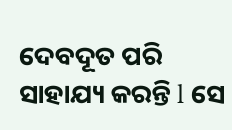ଦେବଦୂତ ପରି ସାହାଯ୍ୟ କରନ୍ତି l ସେ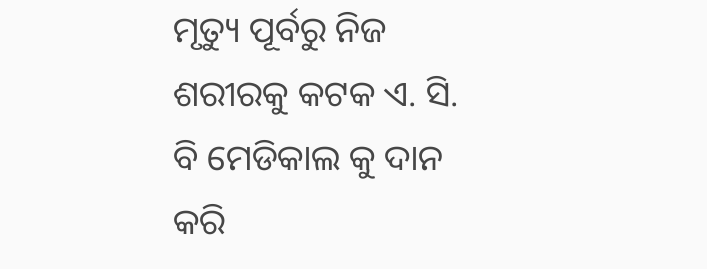ମୃତ୍ୟୁ ପୂର୍ବରୁ ନିଜ ଶରୀରକୁ କଟକ ଏ. ସି. ବି ମେଡିକାଲ କୁ ଦାନ କରି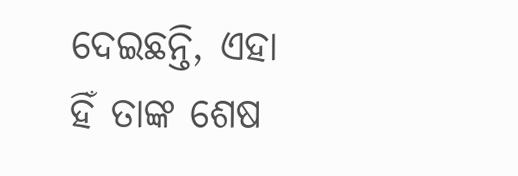ଦେଇଛନ୍ତି, ଏହା ହିଁ ତାଙ୍କ ଶେଷ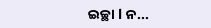ଇଚ୍ଛା l ନ...